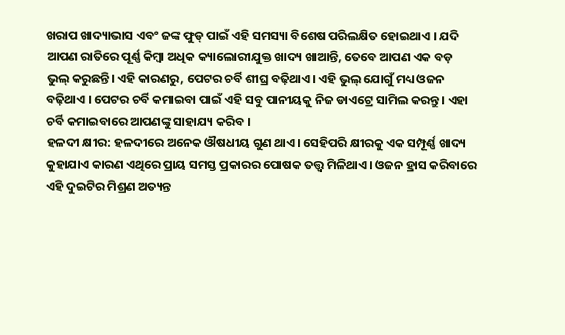ଖରାପ ଖାଦ୍ୟାଭାସ ଏବଂ ଜଙ୍କ ଫୁଡ୍ ପାଇଁ ଏହି ସମସ୍ୟା ବିଶେଷ ପରିଲକ୍ଷିତ ହୋଇଥାଏ । ଯଦି ଆପଣ ରାତିରେ ପୂର୍ଣ୍ଣ କିମ୍ବା ଅଧିକ କ୍ୟାଲୋରୀଯୁକ୍ତ ଖାଦ୍ୟ ଖାଆନ୍ତି, ତେବେ ଆପଣ ଏକ ବଡ଼ ଭୁଲ୍ କରୁଛନ୍ତି। ଏହି କାରଣରୁ, ପେଟର ଚର୍ବି ଶୀଘ୍ର ବଢ଼ିଥାଏ। ଏହି ଭୁଲ୍ ଯୋଗୁଁ ମଧ୍ୟ ଓଜନ ବଢ଼ିଥାଏ । ପେଟର ଚର୍ବି କମାଇବା ପାଇଁ ଏହି ସବୁ ପାନୀୟକୁ ନିଜ ଡାଏଟ୍ରେ ସାମିଲ କରନ୍ତୁ । ଏହା ଚର୍ବି କମାଇବାରେ ଆପଣଙ୍କୁ ସାହାଯ୍ୟ କରିବ ।
ହଳଦୀ କ୍ଷୀର: ହଳଦୀରେ ଅନେକ ଔଷଧୀୟ ଗୁଣ ଥାଏ। ସେହିପରି କ୍ଷୀରକୁ ଏକ ସମ୍ପୂର୍ଣ୍ଣ ଖାଦ୍ୟ କୁହାଯାଏ କାରଣ ଏଥିରେ ପ୍ରାୟ ସମସ୍ତ ପ୍ରକାରର ପୋଷକ ତତ୍ତ୍ୱ ମିଳିଥାଏ। ଓଜନ ହ୍ରାସ କରିବାରେ ଏହି ଦୁଇଟିର ମିଶ୍ରଣ ଅତ୍ୟନ୍ତ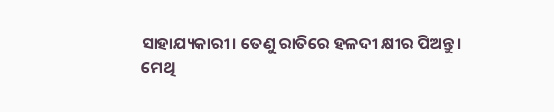ସାହାଯ୍ୟକାରୀ। ତେଣୁ ରାତିରେ ହଳଦୀ କ୍ଷୀର ପିଅନ୍ତୁ।
ମେଥି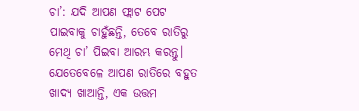ଚା’: ଯଦି ଆପଣ ଫ୍ଲାଟ ପେଟ ପାଇବାକୁ ଚାହୁଁଛନ୍ତି, ତେବେ ରାତିରୁ ମେଥି ଚା’ ପିଇବା ଆରମ୍ଭ କରନ୍ତୁ। ଯେତେବେଳେ ଆପଣ ରାତିରେ ବହୁତ ଖାଦ୍ୟ ଖାଆନ୍ତି, ଏକ ଉତ୍ତମ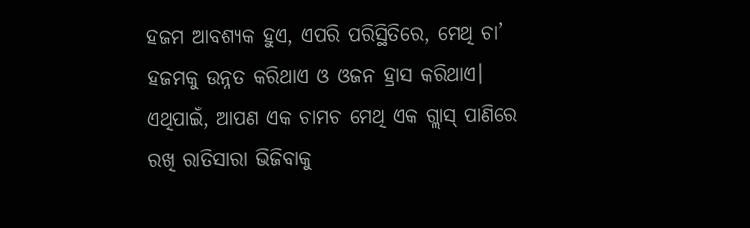ହଜମ ଆବଶ୍ୟକ ହୁଏ, ଏପରି ପରିସ୍ଥିତିରେ, ମେଥି ଚା’ ହଜମକୁ ଉନ୍ନତ କରିଥାଏ ଓ ଓଜନ ହ୍ରାସ କରିଥାଏ। ଏଥିପାଇଁ, ଆପଣ ଏକ ଚାମଚ ମେଥି ଏକ ଗ୍ଲାସ୍ ପାଣିରେ ରଖି ରାତିସାରା ଭିଜିବାକୁ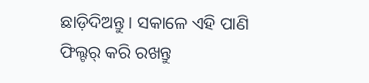ଛାଡ଼ିଦିଅନ୍ତୁ। ସକାଳେ ଏହି ପାଣି ଫିଲ୍ଟର୍ କରି ରଖନ୍ତୁ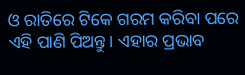ଓ ରାତିରେ ଟିକେ ଗରମ କରିବା ପରେ ଏହି ପାଣି ପିଅନ୍ତୁ। ଏହାର ପ୍ରଭାବ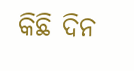କିଛି ଦିନ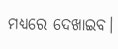ମଧ୍ୟରେ ଦେଖାଇବ।